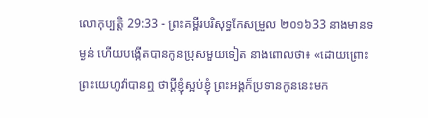លោកុប្បត្តិ 29:33 - ព្រះគម្ពីរបរិសុទ្ធកែសម្រួល ២០១៦33 នាងមានទម្ងន់ ហើយបង្កើតបានកូនប្រុសមួយទៀត នាងពោលថា៖ «ដោយព្រោះព្រះយេហូវ៉ាបានឮ ថាប្តីខ្ញុំស្អប់ខ្ញុំ ព្រះអង្គក៏ប្រទានកូននេះមក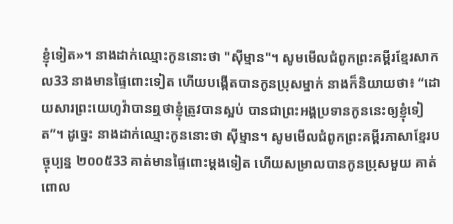ខ្ញុំទៀត»។ នាងដាក់ឈ្មោះកូននោះថា "ស៊ីម្មាន"។ សូមមើលជំពូកព្រះគម្ពីរខ្មែរសាកល33 នាងមានផ្ទៃពោះទៀត ហើយបង្កើតបានកូនប្រុសម្នាក់ នាងក៏និយាយថា៖ “ដោយសារព្រះយេហូវ៉ាបានឮថាខ្ញុំត្រូវបានស្អប់ បានជាព្រះអង្គប្រទានកូននេះឲ្យខ្ញុំទៀត”។ ដូច្នេះ នាងដាក់ឈ្មោះកូននោះថា ស៊ីម្មាន។ សូមមើលជំពូកព្រះគម្ពីរភាសាខ្មែរបច្ចុប្បន្ន ២០០៥33 គាត់មានផ្ទៃពោះម្ដងទៀត ហើយសម្រាលបានកូនប្រុសមួយ គាត់ពោល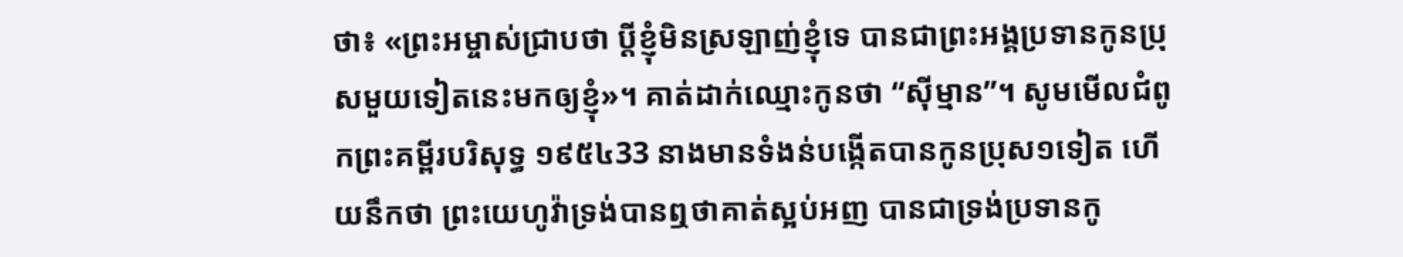ថា៖ «ព្រះអម្ចាស់ជ្រាបថា ប្ដីខ្ញុំមិនស្រឡាញ់ខ្ញុំទេ បានជាព្រះអង្គប្រទានកូនប្រុសមួយទៀតនេះមកឲ្យខ្ញុំ»។ គាត់ដាក់ឈ្មោះកូនថា “ស៊ីម្មាន”។ សូមមើលជំពូកព្រះគម្ពីរបរិសុទ្ធ ១៩៥៤33 នាងមានទំងន់បង្កើតបានកូនប្រុស១ទៀត ហើយនឹកថា ព្រះយេហូវ៉ាទ្រង់បានឮថាគាត់ស្អប់អញ បានជាទ្រង់ប្រទានកូ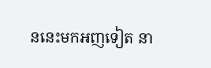ននេះមកអញទៀត នា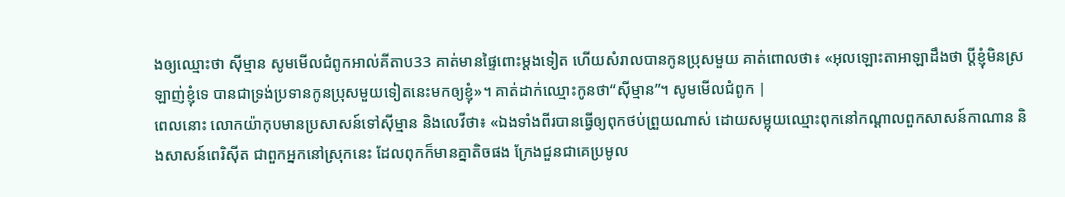ងឲ្យឈ្មោះថា ស៊ីម្មាន សូមមើលជំពូកអាល់គីតាប33 គាត់មានផ្ទៃពោះម្តងទៀត ហើយសំរាលបានកូនប្រុសមួយ គាត់ពោលថា៖ «អុលឡោះតាអាឡាដឹងថា ប្ដីខ្ញុំមិនស្រឡាញ់ខ្ញុំទេ បានជាទ្រង់ប្រទានកូនប្រុសមួយទៀតនេះមកឲ្យខ្ញុំ»។ គាត់ដាក់ឈ្មោះកូនថា“ស៊ីម្មាន”។ សូមមើលជំពូក |
ពេលនោះ លោកយ៉ាកុបមានប្រសាសន៍ទៅស៊ីម្មាន និងលេវីថា៖ «ឯងទាំងពីរបានធ្វើឲ្យពុកថប់ព្រួយណាស់ ដោយសម្អុយឈ្មោះពុកនៅកណ្ដាលពួកសាសន៍កាណាន និងសាសន៍ពេរិស៊ីត ជាពួកអ្នកនៅស្រុកនេះ ដែលពុកក៏មានគ្នាតិចផង ក្រែងជួនជាគេប្រមូល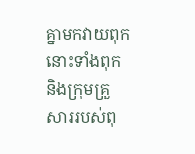គ្នាមកវាយពុក នោះទាំងពុក និងក្រុមគ្រួសាររបស់ពុ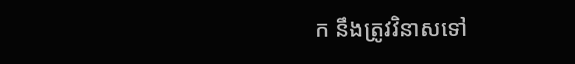ក នឹងត្រូវវិនាសទៅ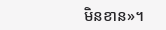មិនខាន»។